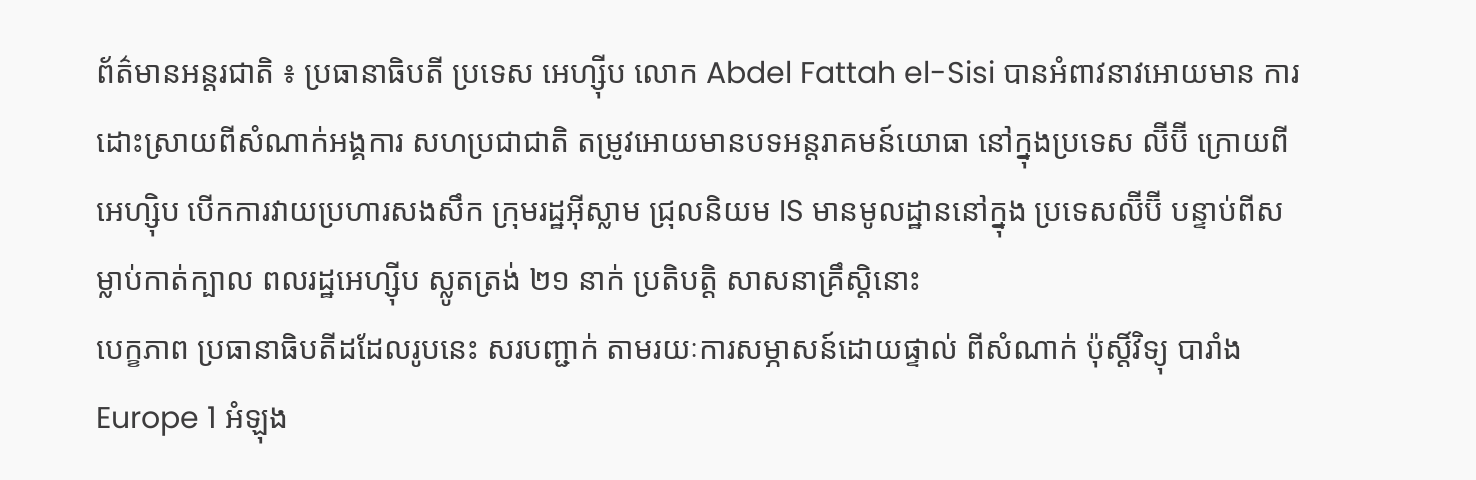ព័ត៌មានអន្តរជាតិ ៖ ប្រធានាធិបតី ប្រទេស អេហ្ស៊ីប លោក Abdel Fattah el-Sisi បានអំពាវនាវអោយមាន ការដោះស្រាយពីសំណាក់អង្គការ សហប្រជាជាតិ តម្រូវអោយមានបទអន្តរាគមន៍យោធា នៅក្នុងប្រទេស ល៊ីប៊ី ក្រោយពីអេហ្ស៊ិប បើកការវាយប្រហារសងសឹក ក្រុមរដ្ឋអ៊ីស្លាម ជ្រុលនិយម IS មានមូលដ្ឋាននៅក្នុង ប្រទេសល៊ីប៊ី បន្ទាប់ពីសម្លាប់កាត់ក្បាល ពលរដ្ឋអេហ្ស៊ីប ស្លូតត្រង់ ២១ នាក់ ប្រតិបត្តិ សាសនាគ្រឹស្តិនោះ
បេក្ខភាព ប្រធានាធិបតីដដែលរូបនេះ សរបញ្ជាក់ តាមរយៈការសម្ភាសន៍ដោយផ្ទាល់ ពីសំណាក់ ប៉ុស្តិ៍វិទ្យុ បារាំង Europe 1 អំឡុង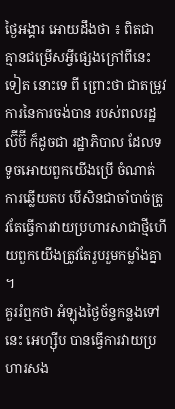ថ្ងៃអង្គារ អោយដឹងថា ៖ ពិតជាគ្មានជម្រើសអ្វីផ្សេងក្រៅពីនេះ ទៀត នោះទេ ពី ព្រោះថា ជាតម្រូវការនៃការចង់បាន របស់ពលរដ្ឋល៊ីប៊ី ក៏ដូចជា រដ្ឋាភិបាល ដែលទទូចអោយពួកយើងប្រើ ចំណាត់ការឆ្លើយតប បើសិនជាចាំបាច់ត្រូវតែធ្វើការវាយប្រហារសាជាថ្មីហើយពួកយើងត្រូវតែរួបរួមកម្លាំងគ្នា ។
គួររំឮកថា អំឡុងថ្ងៃច័ន្ទកន្លងទៅនេះ អេហ្ស៊ីប បានធ្វើការវាយប្រហារសង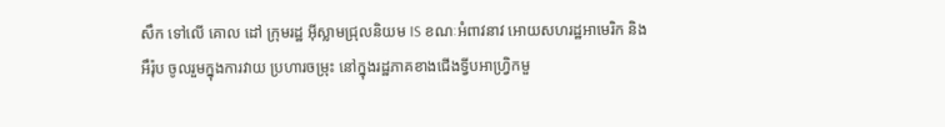សឹក ទៅលើ គោល ដៅ ក្រុមរដ្ឋ អ៊ីស្លាមជ្រុលនិយម IS ខណៈអំពាវនាវ អោយសហរដ្ឋអាមេរិក និង អឹរ៉ុប ចូលរួមក្នុងការវាយ ប្រហារចម្រុះ នៅក្នុងរដ្ឋភាគខាងជើងទ្វីបអាហ្រ្វិកមួ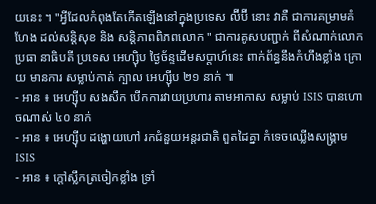យនេះ ។ "អ្វីដែលកំពុងតែកើតឡើងនៅក្នុងប្រទេស ល៊ីប៊ី នោះ វាគឺ ជាការគម្រាមគំហែង ដល់សន្តិសុខ និង សន្តិភាពពិភពលោក " ជាការគូសបញ្ជាក់ ពីសំណាក់លោកប្រធា នាធិបតី ប្រទេស អេហ្ស៊ិប ថ្ងៃច័ន្ទដើមសប្តាហ៍នេះ ពាក់ព័ន្ធនឹងកំហឹងខ្លាំង ក្រោយ មានការ សម្លាប់កាត់ ក្បាល អេហ្ស៊ីប ២១ នាក់ ៕
- អាន ៖ អេហ្ស៊ីប សងសឹក បើកការវាយប្រហារ តាមអាកាស សម្លាប់ ISIS បានហោចណាស់ ៤០ នាក់
- អាន ៖ អេហ្ស៊ីប ដង្ហោយហៅ រកជំនួយអន្តរជាតិ ពួតដៃគ្នា កំទេចឈ្លើងសង្គ្រាម ISIS
- អាន ៖ ក្តៅស្លឹកត្រចៀកខ្លាំង ទ្រាំ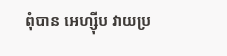ពុំបាន អេហ្ស៊ីប វាយប្រ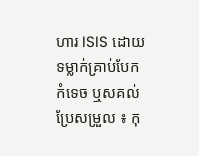ហារ ISIS ដោយទម្លាក់គ្រាប់បែក កំទេច ឬសគល់
ប្រែសម្រួល ៖ កុ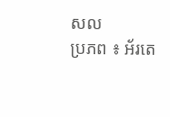សល
ប្រភព ៖ អ័រតេ